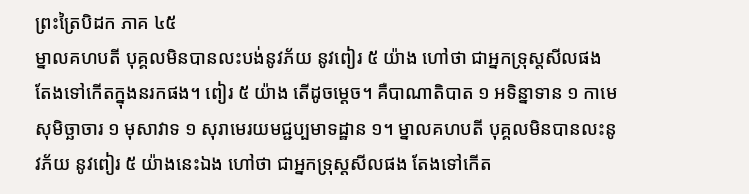ព្រះត្រៃបិដក ភាគ ៤៥
ម្នាលគហបតី បុគ្គលមិនបានលះបង់នូវភ័យ នូវពៀរ ៥ យ៉ាង ហៅថា ជាអ្នកទ្រុស្តសីលផង តែងទៅកើតក្នុងនរកផង។ ពៀរ ៥ យ៉ាង តើដូចម្តេច។ គឺបាណាតិបាត ១ អទិន្នាទាន ១ កាមេសុមិច្ឆាចារ ១ មុសាវាទ ១ សុរាមេរយមជ្ជប្បមាទដ្ឋាន ១។ ម្នាលគហបតី បុគ្គលមិនបានលះនូវភ័យ នូវពៀរ ៥ យ៉ាងនេះឯង ហៅថា ជាអ្នកទ្រុស្តសីលផង តែងទៅកើត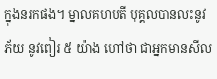ក្នុងនរកផង។ ម្នាលគហបតី បុគ្គលបានលះនូវភ័យ នូវពៀរ ៥ យ៉ាង ហៅថា ជាអ្នកមានសីល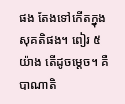ផង តែងទៅកើតក្នុងសុគតិផង។ ពៀរ ៥ យ៉ាង តើដូចម្តេច។ គឺបាណាតិ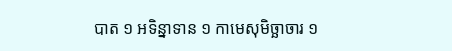បាត ១ អទិន្នាទាន ១ កាមេសុមិច្ឆាចារ ១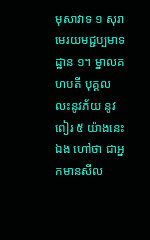មុសាវាទ ១ សុរាមេរយមជ្ជប្បមាទដ្ឋាន ១។ ម្នាលគហបតី បុគ្គលលះនូវភ័យ នូវពៀរ ៥ យ៉ាងនេះឯង ហៅថា ជាអ្នកមានសីល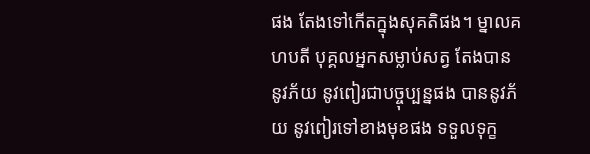ផង តែងទៅកើតក្នុងសុគតិផង។ ម្នាលគហបតី បុគ្គលអ្នកសម្លាប់សត្វ តែងបាននូវភ័យ នូវពៀរជាបច្ចុប្បន្នផង បាននូវភ័យ នូវពៀរទៅខាងមុខផង ទទួលទុក្ខ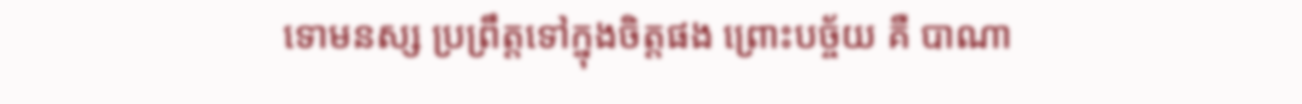ទោមនស្ស ប្រព្រឹត្តទៅក្នុងចិត្តផង ព្រោះបច្ច័យ គឺ បាណា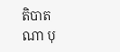តិបាតណា បុ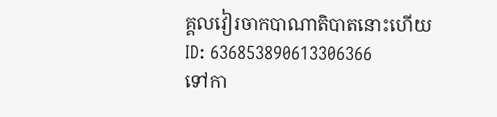គ្គលវៀរចាកបាណាតិបាតនោះហើយ
ID: 636853890613306366
ទៅកា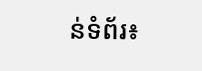ន់ទំព័រ៖